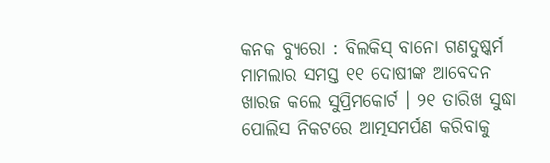କନକ ବ୍ୟୁରୋ : ବିଲକିସ୍ ବାନୋ ଗଣଦୁଷ୍କର୍ମ ମାମଲାର ସମସ୍ତ ୧୧ ଦୋଷୀଙ୍କ ଆବେଦନ ଖାରଜ କଲେ ସୁପ୍ରିମକୋର୍ଟ । ୨୧ ତାରିଖ ସୁଦ୍ଧା ପୋଲିସ ନିକଟରେ ଆତ୍ମସମର୍ପଣ କରିବାକୁ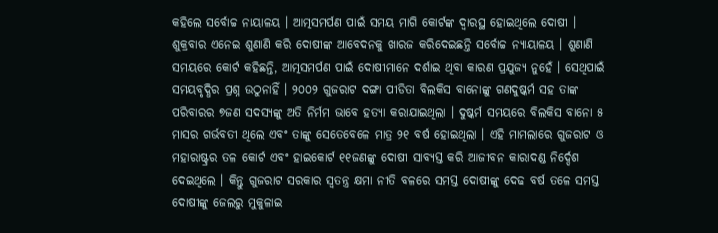କହିଲେ ସର୍ବୋଚ୍ଚ ନାୟାଳୟ । ଆତ୍ମସମର୍ପଣ ପାଇଁ ସମୟ ମାଗି କୋର୍ଟଙ୍କ ଦ୍ୱାରସ୍ଥ ହୋଇଥିଲେ ଦୋଷୀ । ଶୁକ୍ରବାର ଏନେଇ ଶୁଣାଣି କରି ଦୋଷୀଙ୍କ ଆବେଦନକୁ ଖାରଜ କରିଦେଇଛନ୍ତି ସର୍ବୋଚ୍ଚ ନ୍ୟାୟାଳୟ । ଶୁଣାଣି ସମୟରେ କୋର୍ଟ କହିଛନ୍ତି, ଆତ୍ମସମର୍ପଣ ପାଇଁ ଦୋଷୀମାନେ ଦର୍ଶାଇ ଥିବା କାରଣ ପ୍ରଯୁଜ୍ୟ ନୁହେଁ । ସେଥିପାଇଁ ସମୟବୃଦ୍ଧିର ପ୍ରଶ୍ନ ଉଠୁନାହିଁ । ୨୦୦୨ ଗୁଜରାଟ ଦଙ୍ଗା ପୀଡିତା ବିଲକିସ ବାନୋଙ୍କୁ ଗଣଦୁଷ୍କର୍ମ ସହ ତାଙ୍କ ପରିବାରର ୭ଜଣ ସଦସ୍ୟଙ୍କୁ ଅତି ନିର୍ମମ ଭାବେ ହତ୍ୟା କରାଯାଇଥିଲା । ଦୁଷ୍କର୍ମ ସମୟରେ ବିଲକିସ ବାନୋ ୫ ମାସର ଗର୍ଭବତୀ ଥିଲେ ଏବଂ ତାଙ୍କୁ ସେତେବେଳେ ମାତ୍ର ୨୧ ବର୍ଷ ହୋଇଥିଲା । ଏହି ମାମଲାରେ ଗୁଜରାଟ ଓ ମହାରାଷ୍ଟ୍ରର ତଳ କୋର୍ଟ ଏବଂ ହାଇକୋର୍ଟ ୧୧ଜଣଙ୍କୁ ଦୋଷୀ ସାବ୍ୟସ୍ତ କରି ଆଜୀବନ କାରାଦଣ୍ଡ ନିର୍ଦ୍ଦେଶ ଦେଇଥିଲେ । କିନ୍ତୁ ଗୁଜରାଟ ସରକାର ସ୍ୱତନ୍ତ୍ର କ୍ଷମା ନୀତି ବଳରେ ସମସ୍ତ ଦୋଷୀଙ୍କୁ ଦେଢ ବର୍ଷ ତଳେ ସମସ୍ତ ଦୋଷୀଙ୍କୁ ଜେଲରୁ ମୁକୁଳାଇ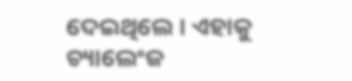ଦେଇଥିଲେ । ଏହାକୁ ଚ୍ୟାଲେଂଜ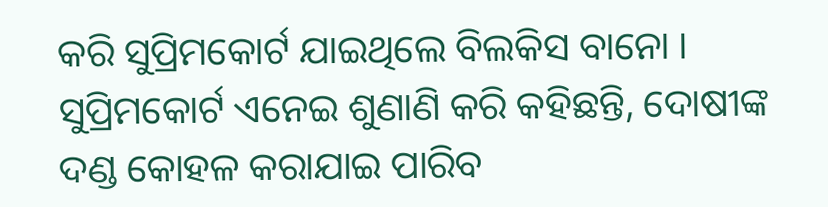କରି ସୁପ୍ରିମକୋର୍ଟ ଯାଇଥିଲେ ବିଲକିସ ବାନୋ । ସୁପ୍ରିମକୋର୍ଟ ଏନେଇ ଶୁଣାଣି କରି କହିଛନ୍ତି, ଦୋଷୀଙ୍କ ଦଣ୍ଡ କୋହଳ କରାଯାଇ ପାରିବ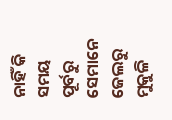ନାହିଁ କି ସମୟ ପୂର୍ବରୁ ସେମାନେ ଜେଲରୁ ମୁକୁଳି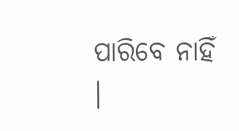ପାରିବେ ନାହିଁ ।